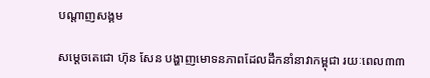បណ្តាញសង្គម

សម្ដេចតេជោ ហ៊ុន សែន បង្ហាញមោទនភាពដែលដឹកនាំនាវាកម្ពុជា រយៈពេល៣៣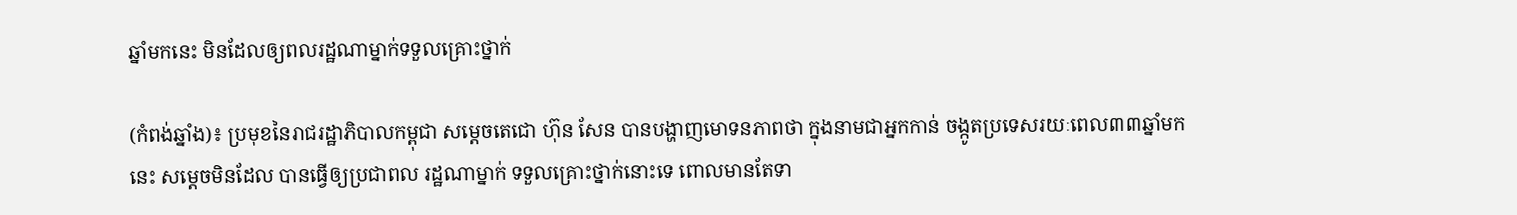ឆ្នាំមកនេះ មិនដែលឲ្យពលរដ្ឋណាម្នាក់ទទួលគ្រោះថ្នាក់

(កំពង់ឆ្នាំង)៖ ប្រមុខនៃរាជរដ្ឋាភិបាលកម្ពុជា សម្ដេចតេជោ ហ៊ុន សែន បានបង្ហាញមោទនភាពថា ក្នុងនាមជាអ្នកកាន់ ចង្កូតប្រទេសរយៈពេល៣៣ឆ្នាំមកនេះ សម្តេចមិនដែល បានធ្វើឲ្យប្រជាពល រដ្ឋណាម្នាក់ ទទួលគ្រោះថ្នាក់នោះទេ ពោលមានតែទា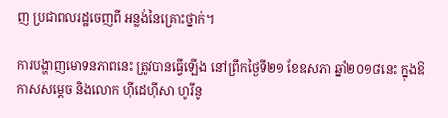ញ ប្រជាពលរដ្ឋចេញពី អន្លង់នៃគ្រោះថ្នាក់។

ការបង្ហាញមោទនភាពនេះ ត្រូវបានធ្វើឡើង នៅព្រឹកថ្ងៃទី២១ ខែឧសភា ឆ្នាំ២០១៨នេះ ក្នុងឱកាសសម្តេច និងលោក ហ៊ីដេហ៊ីសា ហូរីនូ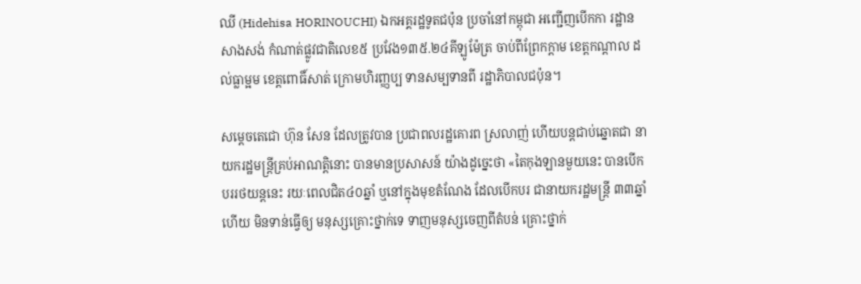ឈី (Hidehisa HORINOUCHI) ឯកអគ្គរដ្ឋទូតជប៉ុន ប្រចាំនៅកម្ពុជា អញ្ជើញបើកកា រដ្ឋានសាងសង់ កំណាត់ផ្លូវជាតិលេខ៥ ប្រវែង១៣៥.២៤គីឡូម៉ែត្រ ចាប់ពីព្រែកក្តាម ខេត្តកណ្តាល ដល់ធ្លាម្អម ខេត្តពោធិ៍សាត់ ក្រោមហិរញ្ញប្ប ទានសម្បទានពី រដ្ឋាភិបាលជប៉ុន។

សម្ដេចតេជោ ហ៊ុន សែន ដែលត្រូវបាន ប្រជាពលរដ្ឋគោរព ស្រលាញ់ ហើយបន្ដជាប់ឆ្នោតជា នាយករដ្ឋមន្ដ្រីគ្រប់អាណត្តិនោះ បានមានប្រសាសន៍ យ៉ាងដូច្នេះថា «តៃកុងឡានមួយនេះ បានបើកបររថយន្ដនេះ រយៈពេលជិត៤០ឆ្នាំ ឬនៅក្នុងមុខតំណែង ដែលបើកបរ ជានាយករដ្ឋមន្ដ្រី ៣៣ឆ្នាំហើយ មិនទាន់ធ្វើឲ្យ មនុស្សគ្រោះថ្នាក់ទេ ទាញមនុស្សចេញពីតំបន់ គ្រោះថ្នាក់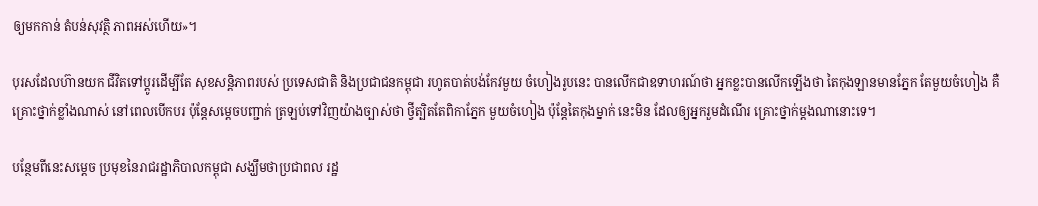ឲ្យមកកាន់ តំបន់សុវត្ថិ ភាពអស់ហើយ»។

បុរសដែលហ៊ានយក ជីវិតទៅប្ដូរដើម្បីតែ សុខសន្ដិភាពរបស់ ប្រទេសជាតិ និងប្រជាជនកម្ពុជា រហូតបាត់បង់កែវមួយ ចំហៀងរូបនេះ បានលើកជាឧទាហរណ៍ថា អ្នកខ្លះបានលើកឡើងថា តៃកុងឡានមានភ្នែក តែមួយចំហៀង គឺគ្រោះថ្នាក់ខ្លាំងណាស់ នៅពេលបើកបរ ប៉ុន្ដែសម្ដេចបញ្ជាក់ ត្រឡប់ទៅវិញយ៉ាងច្បាស់ថា ថ្វីត្បិតតែពិកាភ្នែក មួយចំហៀង ប៉ុន្ដែតៃកុងម្នាក់ នេះមិន ដែលឲ្យអ្នករួមដំណើរ គ្រោះថ្នាក់ម្ដងណានោះទេ។

បន្ថែមពីនេះសម្ដេច ប្រមុខនៃរាជរដ្ឋាភិបាលកម្ពុជា សង្ឃឹមថាប្រជាពល រដ្ឋ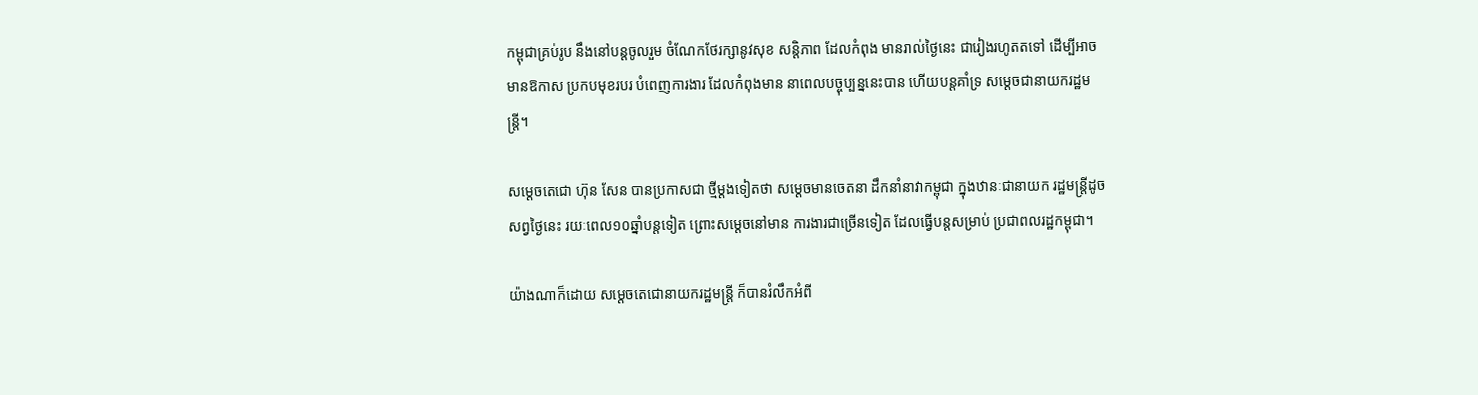កម្ពុជាគ្រប់រូប នឹងនៅបន្ដចូលរួម ចំណែកថែរក្សានូវសុខ សន្ដិភាព ដែលកំពុង មានរាល់ថ្ងៃនេះ ជារៀងរហូតតទៅ ដើម្បីអាចមានឱកាស ប្រកបមុខរបរ បំពេញការងារ ដែលកំពុងមាន នាពេលបច្ចុប្បន្ននេះបាន ហើយបន្ដគាំទ្រ សម្ដេចជានាយករដ្ឋមន្ដ្រី។

សម្ដេចតេជោ ហ៊ុន សែន បានប្រកាសជា ថ្មីម្ដងទៀតថា សម្ដេចមានចេតនា ដឹកនាំនាវាកម្ពុជា ក្នុងឋានៈជានាយក រដ្ឋមន្ដ្រីដូចសព្វថ្ងៃនេះ រយៈពេល១០ឆ្នាំបន្ដទៀត ព្រោះសម្ដេចនៅមាន ការងារជាច្រើនទៀត ដែលធ្វើបន្ដសម្រាប់ ប្រជាពលរដ្ឋកម្ពុជា។

យ៉ាងណាក៏ដោយ សម្ដេចតេជោនាយករដ្ឋមន្ដ្រី ក៏បានរំលឹកអំពី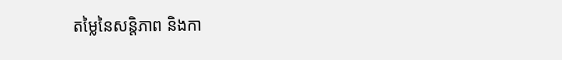តម្លៃនៃសន្ដិភាព និងកា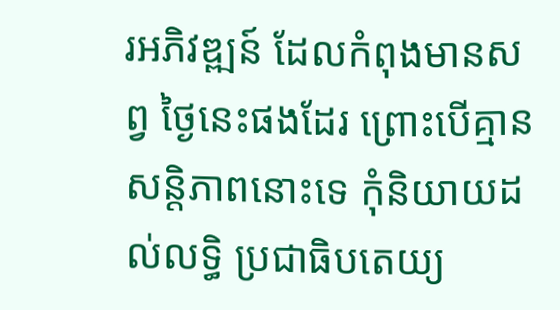រអភិវឌ្ឍន៍ ដែលកំពុងមានសព្វ ថ្ងៃនេះផងដែរ ព្រោះបើគ្មាន សន្ដិភាពនោះទេ កុំនិយាយដល់លទ្ធិ ប្រជាធិបតេយ្យ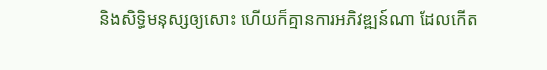និងសិទ្ធិមនុស្សឲ្យសោះ ហើយក៏គ្មានការអភិវឌ្ឍន៍ណា ដែលកើត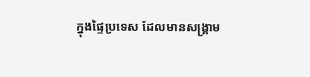ក្នុងផ្ទៃប្រទេស ដែលមានសង្គ្រាម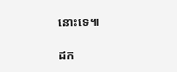នោះទេ៕

ដក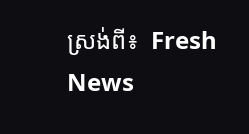ស្រង់ពី៖  Fresh News